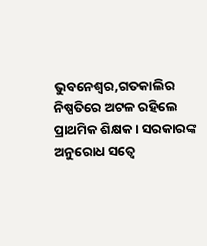ଭୁବନେଶ୍ୱର,ଗତକାଲିର ନିଷ୍ପତିରେ ଅଟଳ ରହିଲେ ପ୍ରାଥମିକ ଶିକ୍ଷକ । ସରକାରଙ୍କ ଅନୁରୋଧ ସତ୍ୱେ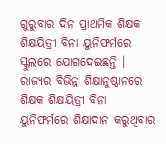ଗୁରୁବାର ଦିନ ପ୍ରାଥମିକ ଶିକ୍ଷକ ଶିକ୍ଷୟିତ୍ରୀ ବିନା ୟୁନିଫର୍ମରେ ସ୍କୁଲରେ ଯୋଗଦେଇଛନ୍ତି । ରାଜ୍ୟର ବିଭିନ୍ନ ଶିକ୍ଷାନୁଷ୍ଠାନରେ ଶିକ୍ଷକ ଶିକ୍ଷୟିତ୍ରୀ ବିନା ୟୁନିଫର୍ମରେ ଶିକ୍ଷାଦାନ କରୁଥିବାର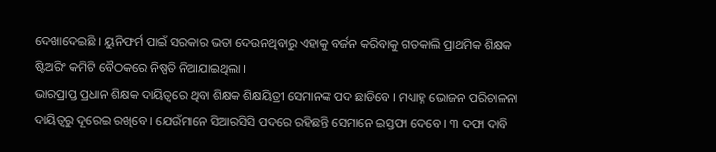ଦେଖାଦେଇଛି । ୟୁନିଫର୍ମ ପାଇଁ ସରକାର ଭତା ଦେଉନଥିବାରୁ ଏହାକୁ ବର୍ଜନ କରିବାକୁ ଗତକାଲି ପ୍ରାଥମିକ ଶିକ୍ଷକ ଷ୍ଟିଅରିଂ କମିଟି ବୈଠକରେ ନିଷ୍ପତି ନିଆଯାଇଥିଲା ।
ଭାରପ୍ରାପ୍ତ ପ୍ରଧାନ ଶିକ୍ଷକ ଦାୟିତ୍ୱରେ ଥିବା ଶିକ୍ଷକ ଶିକ୍ଷୟିତ୍ରୀ ସେମାନଙ୍କ ପଦ ଛାଡିବେ । ମଧ୍ୟାହ୍ନ ଭୋଜନ ପରିଚାଳନା ଦାୟିତ୍ୱରୁ ଦୂରେଇ ରଖିବେ । ଯେଉଁମାନେ ସିଆରସିସି ପଦରେ ରହିଛନ୍ତି ସେମାନେ ଇସ୍ତଫା ଦେବେ । ୩ ଦଫା ଦାବି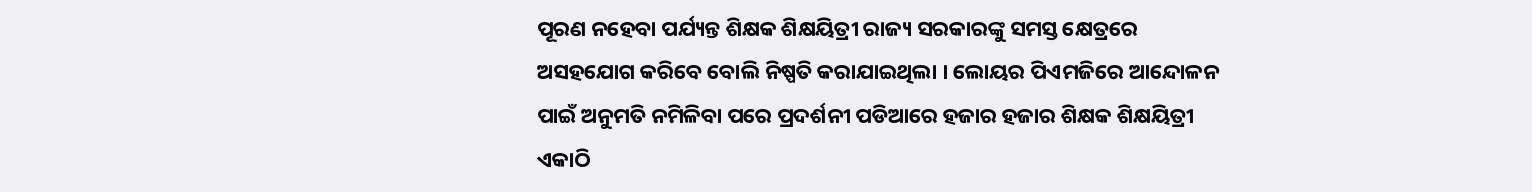ପୂରଣ ନହେବା ପର୍ଯ୍ୟନ୍ତ ଶିକ୍ଷକ ଶିକ୍ଷୟିତ୍ରୀ ରାଜ୍ୟ ସରକାରଙ୍କୁ ସମସ୍ତ କ୍ଷେତ୍ରରେ ଅସହଯୋଗ କରିବେ ବୋଲି ନିଷ୍ପତି କରାଯାଇଥିଲା । ଲୋୟର ପିଏମଜିରେ ଆନ୍ଦୋଳନ ପାଇଁ ଅନୁମତି ନମିଳିବା ପରେ ପ୍ରଦର୍ଶନୀ ପଡିଆରେ ହଜାର ହଜାର ଶିକ୍ଷକ ଶିକ୍ଷୟିତ୍ରୀ ଏକାଠି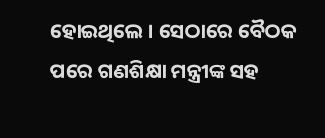ହୋଇଥିଲେ । ସେଠାରେ ବୈଠକ ପରେ ଗଣଶିକ୍ଷା ମନ୍ତ୍ରୀଙ୍କ ସହ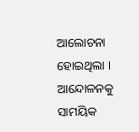ଆଲୋଚନା ହୋଇଥିଲା । ଆନ୍ଦୋଳନକୁ ସାମୟିକ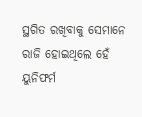ସ୍ଥଗିତ ରଖିବାକୁ ସେମାନେ ରାଜି ହୋଇଥିଲେ ହେଁ ୟୁନିଫର୍ମ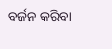ବର୍ଜନ କରିବା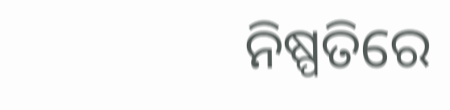ନିଷ୍ପତିରେ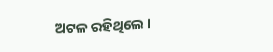ଅଟଳ ରହିଥିଲେ ।